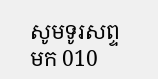សូមទូរសព្ទមក 010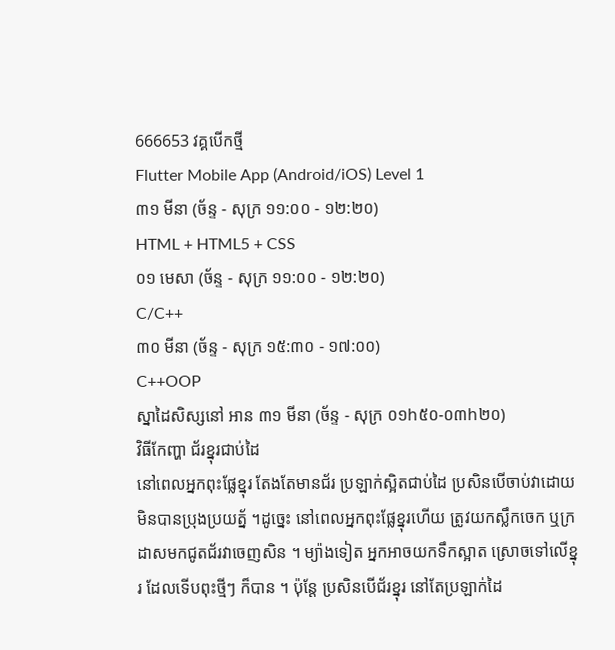666653 វគ្គបើកថ្មី
Flutter Mobile App (Android/iOS) Level 1
៣១ មីនា (ច័ន្ទ - សុក្រ ១១:០០ - ១២:២០)
HTML + HTML5 + CSS
០១ មេសា (ច័ន្ទ - សុក្រ ១១:០០ - ១២:២០)
C/C++
៣០ មីនា (ច័ន្ទ - សុក្រ ១៥:៣០ - ១៧:០០)
C++OOP
ស្នាដៃសិស្សនៅ អាន ៣១ មីនា (ច័ន្ទ - សុក្រ ០១h៥០-០៣h២០)
វិធីកែញ្ហា ជ័រខ្នុរជាប់ដៃ
នៅពេលអ្នកពុះផ្លែខ្នុរ តែងតែមានជ័រ ប្រឡាក់ស្អិតជាប់ដៃ ប្រសិនបើចាប់វាដោយមិនបានប្រុងប្រយត្ន័ ។ដូច្នេះ នៅពេលអ្នកពុះផ្លែខ្នុរហើយ ត្រូវយកស្លឹកចេក ឬក្រដាសមកជូតជ័រវាចេញសិន ។ ម្យ៉ាងទៀត អ្នកអាចយកទឹកស្អាត ស្រោចទៅលើខ្នុរ ដែលទើបពុះថ្មីៗ ក៏បាន ។ ប៉ុន្តែ ប្រសិនបើជ័រខ្នុរ នៅតែប្រឡាក់ដៃ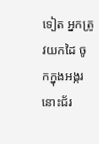ទៀត អ្នកត្រូវយកដៃ ចូកក្នុងអង្ករ នោះជ័រ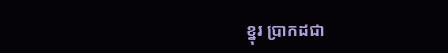ខ្នុរ ប្រាកដជា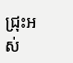ជ្រុះអស់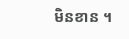មិនខាន ។